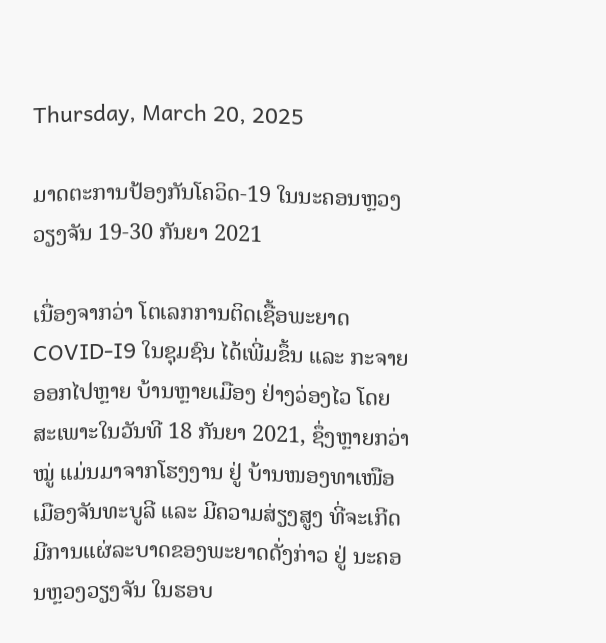Thursday, March 20, 2025

ມາດຕະການປ້ອງກັນໂຄວິດ-19 ໃນນະຄອນຫຼວງວຽງຈັນ 19-30 ກັນຍາ 2021

ເນື່ອງຈາກວ່າ ໂຕເລກການຕິດເຊື້ອພະຍາດ COVID-I9 ໃນຊຸມຊົນ ໄດ້ເພີ່ມຂຶ້ນ ແລະ ກະຈາຍອອກໄປຫຼາຍ ບ້ານຫຼາຍເມືອງ ຢ່າງວ່ອງໄວ ໂດຍສະເພາະໃນວັນທີ 18 ກັນຍາ 2021, ຊຶ່ງຫຼາຍກວ່າໝູ່ ແມ່ນມາຈາກໂຮງງານ ຢູ່ ບ້ານໜອງທາເໜືອເມືອງຈັນທະບູລີ ແລະ ມີຄວາມສ່ຽງສູງ ທີ່ຈະເກີດມີການແຜ່ລະບາດຂອງພະຍາດດັ່ງກ່າວ ຢູ່ ນະຄອນຫຼວງວຽງຈັນ ໃນຮອບ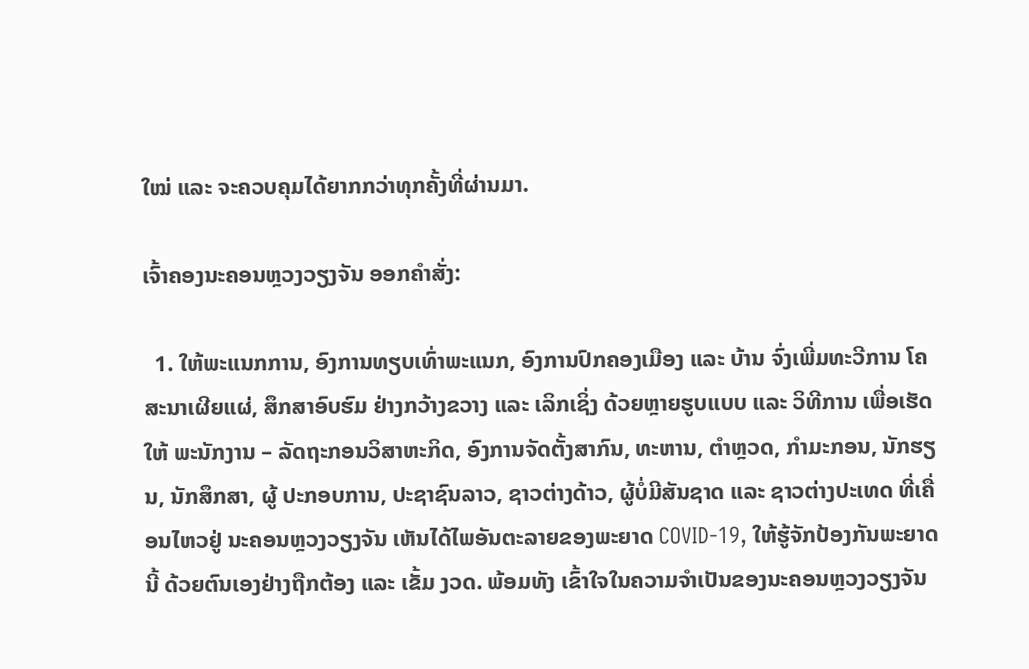ໃໝ່ ແລະ ຈະຄວບຄຸມໄດ້ຍາກກວ່າທຸກຄັ້ງທີ່ຜ່ານມາ.

ເຈົ້າຄອງນະຄອນຫຼວງວຽງຈັນ ອອກຄຳສັ່ງ:

  1. ໃຫ້ພະແນກການ, ອົງການທຽບເທົ່າພະແນກ, ອົງການປົກຄອງເມືອງ ແລະ ບ້ານ ຈົ່ງເພີ່ມທະວີການ ໂຄສະນາເຜີຍແຜ່, ສຶກສາອົບຮົມ ຢ່າງກວ້າງຂວາງ ແລະ ເລິກເຊິ່ງ ດ້ວຍຫຼາຍຮູບແບບ ແລະ ວິທີການ ເພື່ອເຮັດໃຫ້ ພະນັກງານ – ລັດຖະກອນວິສາຫະກິດ, ອົງການຈັດຕັ້ງສາກົນ, ທະຫານ, ຕຳຫຼວດ, ກຳມະກອນ, ນັກຮຽນ, ນັກສຶກສາ, ຜູ້ ປະກອບການ, ປະຊາຊົນລາວ, ຊາວຕ່າງດ້າວ, ຜູ້ບໍ່ມີສັນຊາດ ແລະ ຊາວຕ່າງປະເທດ ທີ່ເຄື່ອນໄຫວຢູ່ ນະຄອນຫຼວງວຽງຈັນ ເຫັນໄດ້ໄພອັນຕະລາຍຂອງພະຍາດ COVID-19, ໃຫ້ຮູ້ຈັກປ້ອງກັນພະຍາດນີ້ ດ້ວຍຕົນເອງຢ່າງຖືກຕ້ອງ ແລະ ເຂັ້ມ ງວດ. ພ້ອມທັງ ເຂົ້າໃຈໃນຄວາມຈຳເປັນຂອງນະຄອນຫຼວງວຽງຈັນ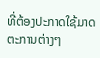ທີ່ຕ້ອງປະກາດໃຊ້ມາດຕະການຕ່າງໆ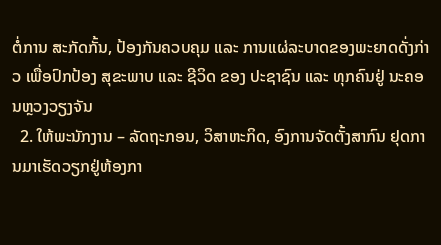ຕໍ່ການ ສະກັດກັ້ນ, ປ້ອງກັນຄວບຄຸມ ແລະ ການແຜ່ລະບາດຂອງພະຍາດດັ່ງກ່າວ ເພື່ອປົກປ້ອງ ສຸຂະພາບ ແລະ ຊີວິດ ຂອງ ປະຊາຊົນ ແລະ ທຸກຄົນຢູ່ ນະຄອນຫຼວງວຽງຈັນ
  2. ໃຫ້ພະນັກງານ – ລັດຖະກອນ, ວິສາຫະກິດ, ອົງການຈັດຕັ້ງສາກົນ ຢຸດການມາເຮັດວຽກຢູ່ຫ້ອງກາ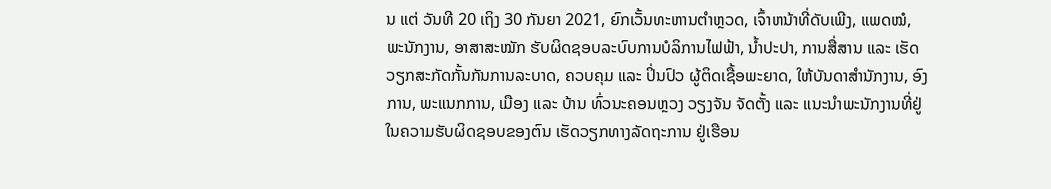ນ ແຕ່ ວັນທີ 20 ເຖິງ 30 ກັນຍາ 2021, ຍົກເວັ້ນທະຫານຕໍາຫຼວດ, ເຈົ້າຫນ້າທີ່ດັບເພີງ, ແພດໝໍ, ພະນັກງານ, ອາສາສະໝັກ ຮັບຜິດຊອບລະບົບການບໍລິການໄຟຟ້າ, ນໍ້າປະປາ, ການສື່ສານ ແລະ ເຮັດວຽກສະກັດກັ້ນກັນການລະບາດ, ຄວບຄຸມ ແລະ ປິ່ນປົວ ຜູ້ຕິດເຊື້ອພະຍາດ, ໃຫ້ບັນດາສໍານັກງານ, ອົງການ, ພະແນກການ, ເມືອງ ແລະ ບ້ານ ທົ່ວນະຄອນຫຼວງ ວຽງຈັນ ຈັດຕັ້ງ ແລະ ແນະນໍາພະນັກງານທີ່ຢູ່ໃນຄວາມຮັບຜິດຊອບຂອງຕົນ ເຮັດວຽກທາງລັດຖະການ ຢູ່ເຮືອນ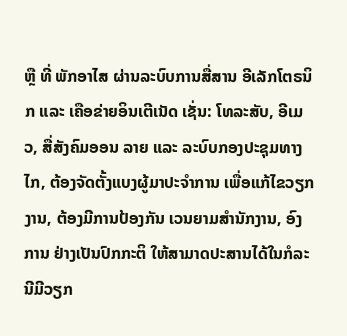ຫຼື ທີ່ ພັກອາໄສ ຜ່ານລະບົບການສື່ສານ ອີເລັກໂຕຣນິກ ແລະ ເຄືອຂ່າຍອິນເຕີເນັດ ເຊັ່ນ: ໂທລະສັບ, ອີເມວ, ສື່ສັງຄົມອອນ ລາຍ ແລະ ລະບົບກອງປະຊຸມທາງໄກ, ຕ້ອງຈັດຕັ້ງແບງຜູ້ມາປະຈຳການ ເພື່ອແກ້ໄຂວຽກງານ, ຕ້ອງມີການປ້ອງກັນ ເວນຍາມສຳນັກງານ, ອົງການ ຢ່າງເປັນປົກກະຕິ ໃຫ້ສາມາດປະສານໄດ້ໃນກໍລະນີມີວຽກ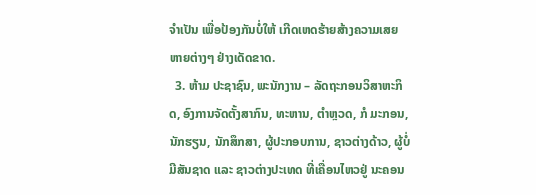ຈຳເປັນ ເພື່ອປ້ອງກັນບໍ່ໃຫ້ ເກີດເຫດຮ້າຍສ້າງຄວາມເສຍຫາຍຕ່າງໆ ຢ່າງເດັດຂາດ.
  3. ຫ້າມ ປະຊາຊົນ, ພະນັກງານ – ລັດຖະກອນວິສາຫະກິດ, ອົງການຈັດຕັ້ງສາກົນ, ທະຫານ, ຕຳຫຼວດ, ກໍ ມະກອນ, ນັກຮຽນ, ນັກສຶກສາ, ຜູ້ປະກອບການ, ຊາວຕ່າງດ້າວ, ຜູ້ບໍ່ມີສັນຊາດ ແລະ ຊາວຕ່າງປະເທດ ທີ່ເຄື່ອນໄຫວຢູ່ ນະຄອນ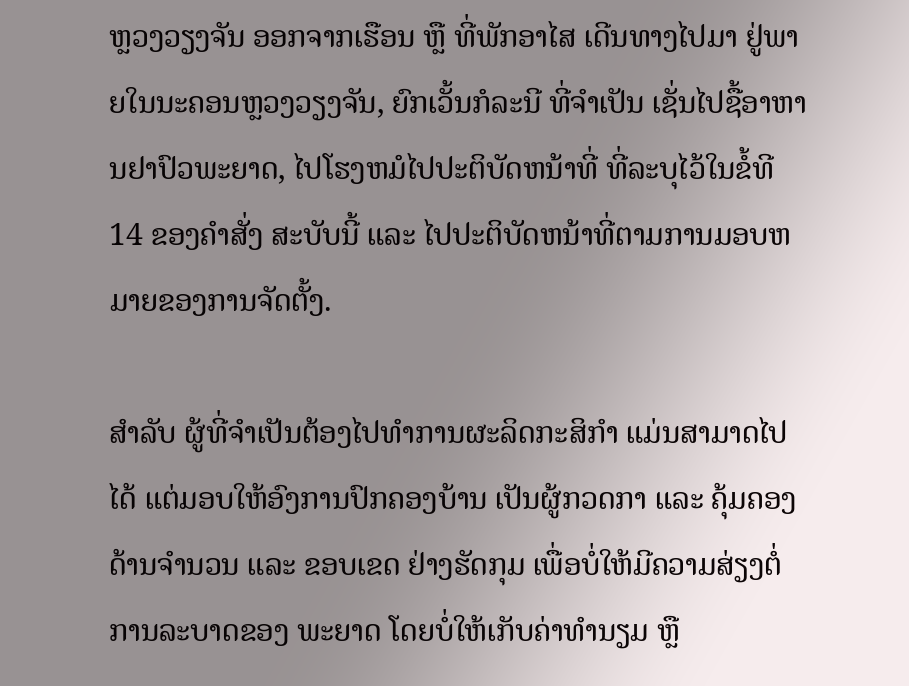ຫຼວງວຽງຈັນ ອອກຈາກເຮືອນ ຫຼື ທີ່ພັກອາໄສ ເດີນທາງໄປມາ ຢູ່ພາຍໃນນະຄອນຫຼວງວຽງຈັນ, ຍົກເວັ້ນກໍລະນີ ທີ່ຈຳເປັນ ເຊັ່ນໄປຊື້ອາຫານຢາປົວພະຍາດ, ໄປໂຮງຫມໍໄປປະຕິບັດຫນ້າທີ່ ທີ່ລະບຸໄວ້ໃນຂໍ້ທີ 14 ຂອງຄໍາສັ່ງ ສະບັບນີ້ ແລະ ໄປປະຕິບັດຫນ້າທີ່ຕາມການມອບຫມາຍຂອງການຈັດຕັ້ງ.

ສຳລັບ ຜູ້ທີ່ຈຳເປັນຕ້ອງໄປທຳການຜະລິດກະສິກຳ ແມ່ນສາມາດໄປໄດ້ ແຕ່ມອບໃຫ້ອົງການປົກຄອງບ້ານ ເປັນຜູ້ກວດກາ ແລະ ຄຸ້ມຄອງ ດ້ານຈຳນວນ ແລະ ຂອບເຂດ ຢ່າງຮັດກຸມ ເພື່ອບໍ່ໃຫ້ມີຄວາມສ່ຽງຕໍ່ການລະບາດຂອງ ພະຍາດ ໂດຍບໍ່ໃຫ້ເກັບຄ່າທຳນຽມ ຫຼື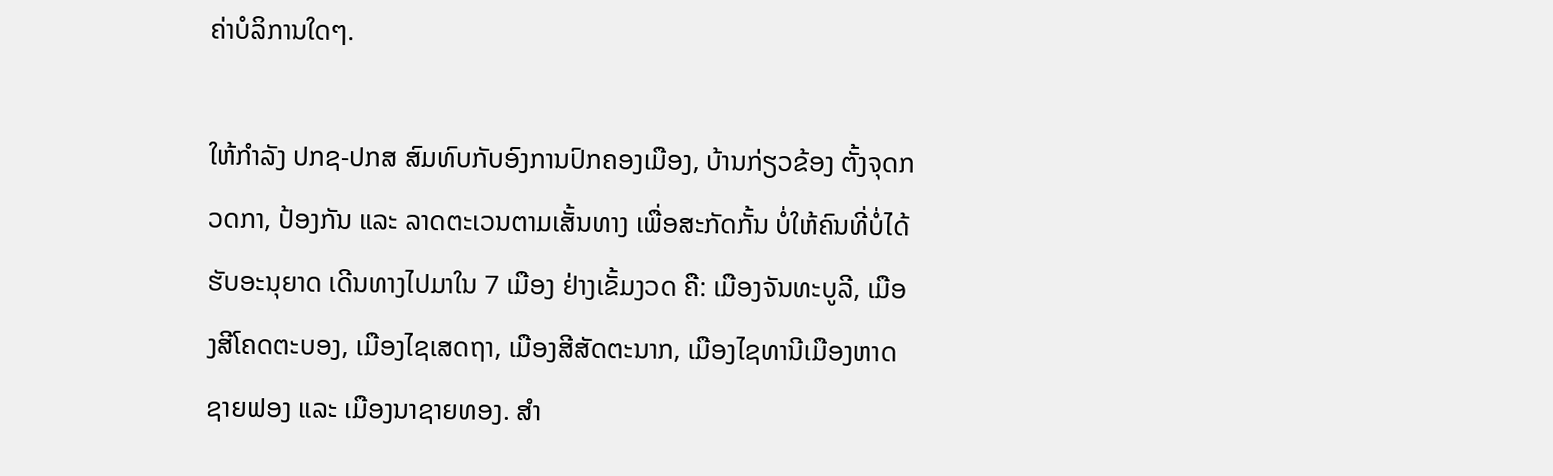ຄ່າບໍລິການໃດໆ.

ໃຫ້ກຳລັງ ປກຊ-ປກສ ສົມທົບກັບອົງການປົກຄອງເມືອງ, ບ້ານກ່ຽວຂ້ອງ ຕັ້ງຈຸດກວດກາ, ປ້ອງກັນ ແລະ ລາດຕະເວນຕາມເສັ້ນທາງ ເພື່ອສະກັດກັ້ນ ບໍ່ໃຫ້ຄົນທີ່ບໍ່ໄດ້ຮັບອະນຸຍາດ ເດີນທາງໄປມາໃນ 7 ເມືອງ ຢ່າງເຂັ້ມງວດ ຄື: ເມືອງຈັນທະບູລີ, ເມືອງສີໂຄດຕະບອງ, ເມືອງໄຊເສດຖາ, ເມືອງສີສັດຕະນາກ, ເມືອງໄຊທານີເມືອງຫາດຊາຍຟອງ ແລະ ເມືອງນາຊາຍທອງ. ສຳ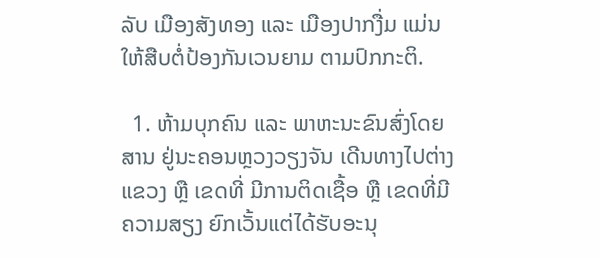ລັບ ເມືອງສັງທອງ ແລະ ເມືອງປາກງື່ມ ແມ່ນໃຫ້ສືບຕໍ່ປ້ອງກັນເວນຍາມ ຕາມປົກກະຕິ.

  1. ຫ້າມບຸກຄົນ ແລະ ພາຫະນະຂົນສົ່ງໂດຍສານ ຢູ່ນະຄອນຫຼວງວຽງຈັນ ເດີນທາງໄປຕ່າງແຂວງ ຫຼື ເຂດທີ່ ມີການຕິດເຊື້ອ ຫຼື ເຂດທີ່ມີຄວາມສຽງ ຍົກເວັ້ນແຕ່ໄດ້ຮັບອະນຸ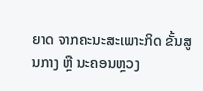ຍາດ ຈາກຄະນະສະເພາະກິດ ຂັ້ນສູນກາງ ຫຼື ນະຄອນຫຼວງ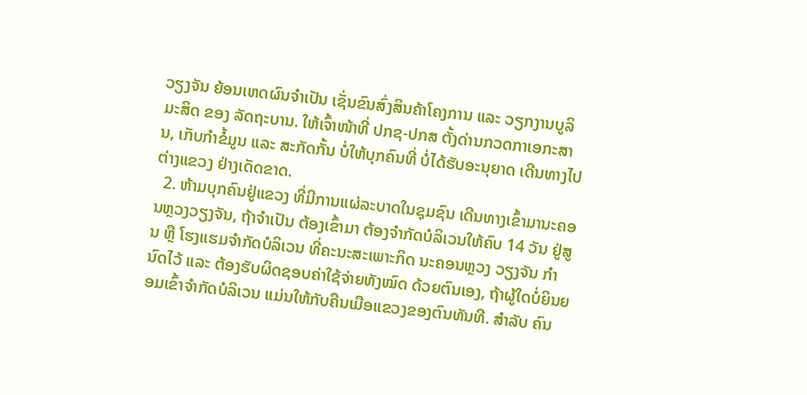ວຽງຈັນ ຍ້ອນເຫດຜົນຈໍາເປັນ ເຊັ່ນຂົນສົ່ງສິນຄ້າໂຄງການ ແລະ ວຽກງານບູລິມະສິດ ຂອງ ລັດຖະບານ. ໃຫ້ເຈົ້າໜ້າທີ່ ປກຊ-ປກສ ຕັ້ງດ່ານກວດກາເອກະສານ, ເກັບກຳຂໍ້ມູນ ແລະ ສະກັດກັ້ນ ບໍ່ໃຫ້ບຸກຄົນທີ່ ບໍ່ໄດ້ຮັບອະນຸຍາດ ເດີນທາງໄປຕ່າງແຂວງ ຢ່າງເດັດຂາດ.
  2. ຫ້າມບຸກຄົນຢູ່ແຂວງ ທີ່ມີການແຜ່ລະບາດໃນຊຸມຊົນ ເດີນທາງເຂົ້າມານະຄອນຫຼວງວຽງຈັນ, ຖ້າຈຳເປັນ ຕ້ອງເຂົ້າມາ ຕ້ອງຈຳກັດບໍລິເວນໃຫ້ຄົບ 14 ວັນ ຢູ່ສູນ ຫຼື ໂຮງແຮມຈຳກັດບໍລິເວນ ທີ່ຄະນະສະເພາະກິດ ນະຄອນຫຼວງ ວຽງຈັນ ກຳນົດໄວ້ ແລະ ຕ້ອງຮັບຜິດຊອບຄ່າໃຊ້ຈ່າຍທັງໝົດ ດ້ວຍຕົນເອງ, ຖ້າຜູ້ໃດບໍ່ຍິນຍອມເຂົ້າຈຳກັດບໍລິເວນ ແມ່ນໃຫ້ກັບຄືນເມືອແຂວງຂອງຕົນທັນທີ. ສຳລັບ ຄົນ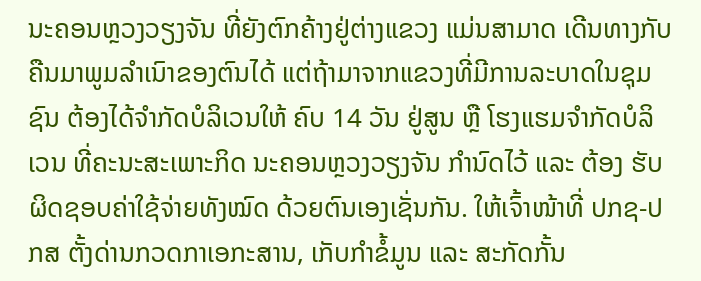ນະຄອນຫຼວງວຽງຈັນ ທີ່ຍັງຕົກຄ້າງຢູ່ຕ່າງແຂວງ ແມ່ນສາມາດ ເດີນທາງກັບຄືນມາພູມລຳເນົາຂອງຕົນໄດ້ ແຕ່ຖ້າມາຈາກແຂວງທີ່ມີການລະບາດໃນຊຸມຊົນ ຕ້ອງໄດ້ຈຳກັດບໍລິເວນໃຫ້ ຄົບ 14 ວັນ ຢູ່ສູນ ຫຼື ໂຮງແຮມຈຳກັດບໍລິເວນ ທີ່ຄະນະສະເພາະກິດ ນະຄອນຫຼວງວຽງຈັນ ກຳນົດໄວ້ ແລະ ຕ້ອງ ຮັບຜິດຊອບຄ່າໃຊ້ຈ່າຍທັງໝົດ ດ້ວຍຕົນເອງເຊັ່ນກັນ. ໃຫ້ເຈົ້າໜ້າທີ່ ປກຊ-ປກສ ຕັ້ງດ່ານກວດກາເອກະສານ, ເກັບກໍາຂໍ້ມູນ ແລະ ສະກັດກັ້ນ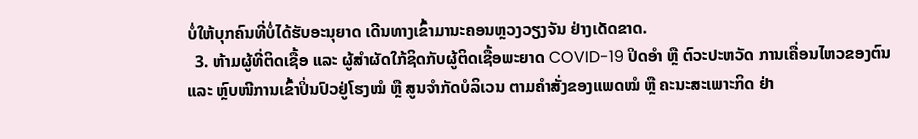ບໍ່ໃຫ້ບຸກຄົນທີ່ບໍ່ໄດ້ຮັບອະນຸຍາດ ເດີນທາງເຂົ້າມານະຄອນຫຼວງວຽງຈັນ ຢ່າງເດັດຂາດ.
  3. ຫ້າມຜູ້ທີ່ຕິດເຊື້ອ ແລະ ຜູ້ສຳຜັດໃກ້ຊິດກັບຜູ້ຕິດເຊື້ອພະຍາດ COVID-19 ປິດອໍາ ຫຼື ຕົວະປະຫວັດ ການເຄື່ອນໄຫວຂອງຕົນ ແລະ ຫຼົບໜີການເຂົ້າປິ່ນປົວຢູ່ໂຮງໝໍ ຫຼື ສູນຈຳກັດບໍລິເວນ ຕາມຄຳສັ່ງຂອງແພດໝໍ ຫຼື ຄະນະສະເພາະກິດ ຢ່າ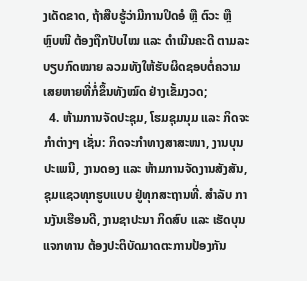ງເດັດຂາດ, ຖ້າສືບຮູ້ວ່າມີການປິດອໍ ຫຼື ຕົວະ ຫຼື ຫຼົບໜີ ຕ້ອງຖືກປັບໄໝ ແລະ ດຳເນີນຄະດີ ຕາມລະບຽບກົດໝາຍ ລວມທັງໃຫ້ຮັບຜິດຊອບຕໍ່ຄວາມເສຍຫາຍທີ່ກໍ່ຂຶ້ນທັງໝົດ ຢ່າງເຂັ້ມງວດ;
  4. ຫ້າມການຈັດປະຊຸມ, ໂຮມຊຸມນຸມ ແລະ ກິດຈະກຳຕ່າງໆ ເຊັ່ນ: ກິດຈະກຳທາງສາສະໜາ, ງານບຸນປະເພນີ, ງານດອງ ແລະ ຫ້າມການຈັດງານສັງສັນ, ຊຸມແຊວທຸກຮູບແບບ ຢູ່ທຸກສະຖານທີ່. ສຳລັບ ການງັນເຮືອນດີ, ງານຊາປະນາ ກິດສົບ ແລະ ເຮັດບຸນແຈກທານ ຕ້ອງປະຕິບັດມາດຕະການປ້ອງກັນ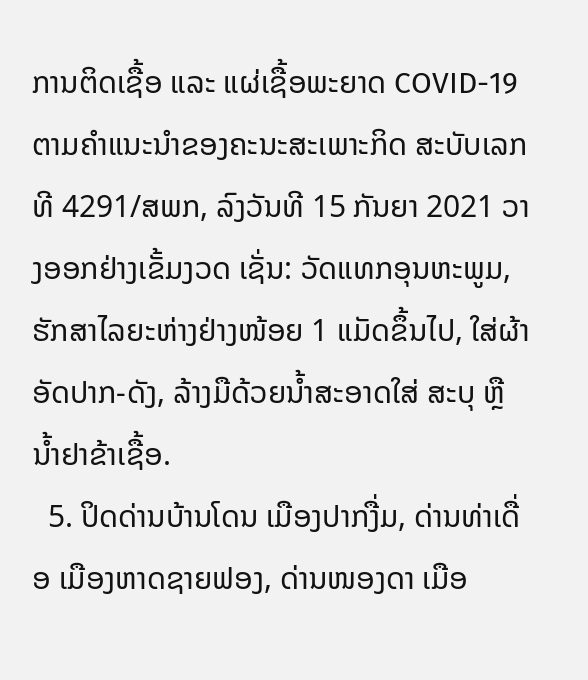ການຕິດເຊື້ອ ແລະ ແຜ່ເຊື້ອພະຍາດ COVID-19 ຕາມຄຳແນະນຳຂອງຄະນະສະເພາະກິດ ສະບັບເລກທີ 4291/ສພກ, ລົງວັນທີ 15 ກັນຍາ 2021 ວາງອອກຢ່າງເຂັ້ມງວດ ເຊັ່ນ: ວັດແທກອຸນຫະພູມ, ຮັກສາໄລຍະຫ່າງຢ່າງໜ້ອຍ 1 ແມັດຂຶ້ນໄປ, ໃສ່ຜ້າອັດປາກ-ດັງ, ລ້າງມືດ້ວຍນໍ້າສະອາດໃສ່ ສະບຸ ຫຼື ນໍ້າຢາຂ້າເຊື້ອ.
  5. ປິດດ່ານບ້ານໂດນ ເມືອງປາກງື່ມ, ດ່ານທ່າເດື່ອ ເມືອງຫາດຊາຍຟອງ, ດ່ານໜອງດາ ເມືອ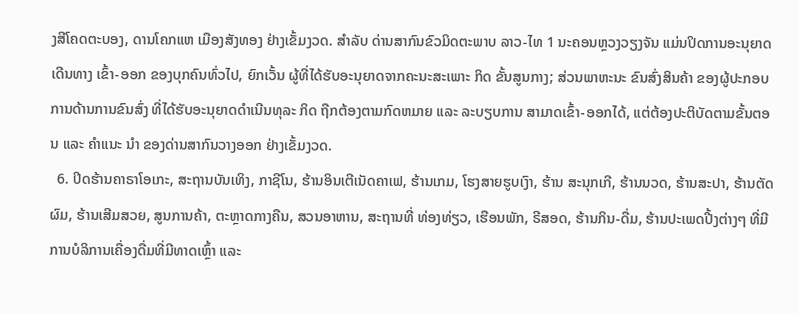ງສີໂຄດຕະບອງ, ດານໂຄກແຫ ເມືອງສັງທອງ ຢ່າງເຂັ້ມງວດ. ສໍາລັບ ດ່ານສາກົນຂົວມິດຕະພາບ ລາວ-ໄທ 1 ນະຄອນຫຼວງວຽງຈັນ ແມ່ນປິດການອະນຸຍາດເດີນທາງ ເຂົ້າ-ອອກ ຂອງບຸກຄົນທົ່ວໄປ, ຍົກເວັ້ນ ຜູ້ທີ່ໄດ້ຮັບອະນຸຍາດຈາກຄະນະສະເພາະ ກິດ ຂັ້ນສູນກາງ; ສ່ວນພາຫະນະ ຂົນສົ່ງສິນຄ້າ ຂອງຜູ້ປະກອບການດ້ານການຂົນສົ່ງ ທີ່ໄດ້ຮັບອະນຸຍາດດຳເນີນທຸລະ ກິດ ຖືກຕ້ອງຕາມກົດຫມາຍ ແລະ ລະບຽບການ ສາມາດເຂົ້າ-ອອກໄດ້, ແຕ່ຕ້ອງປະຕິບັດຕາມຂັ້ນຕອນ ແລະ ຄຳແນະ ນໍາ ຂອງດ່ານສາກົນວາງອອກ ຢ່າງເຂັ້ມງວດ.
  6. ປິດຮ້ານຄາຣາໂອເກະ, ສະຖານບັນເທິງ, ກາຊີໂນ, ຮ້ານອິນເຕີເນັດຄາເຟ, ຮ້ານເກມ, ໂຮງສາຍຮູບເງົາ, ຮ້ານ ສະນຸກເກີ, ຮ້ານນວດ, ຮ້ານສະປາ, ຮ້ານຕັດຜົມ, ຮ້ານເສີມສວຍ, ສູນການຄ້າ, ຕະຫຼາດກາງຄືນ, ສວນອາຫານ, ສະຖານທີ່ ທ່ອງທ່ຽວ, ເຮືອນພັກ, ຣີສອດ, ຮ້ານກິນ-ດື່ມ, ຮ້ານປະເພດປີ້ງຕ່າງໆ ທີ່ມີການບໍລິການເຄື່ອງດື່ມທີ່ມີທາດເຫຼົ້າ ແລະ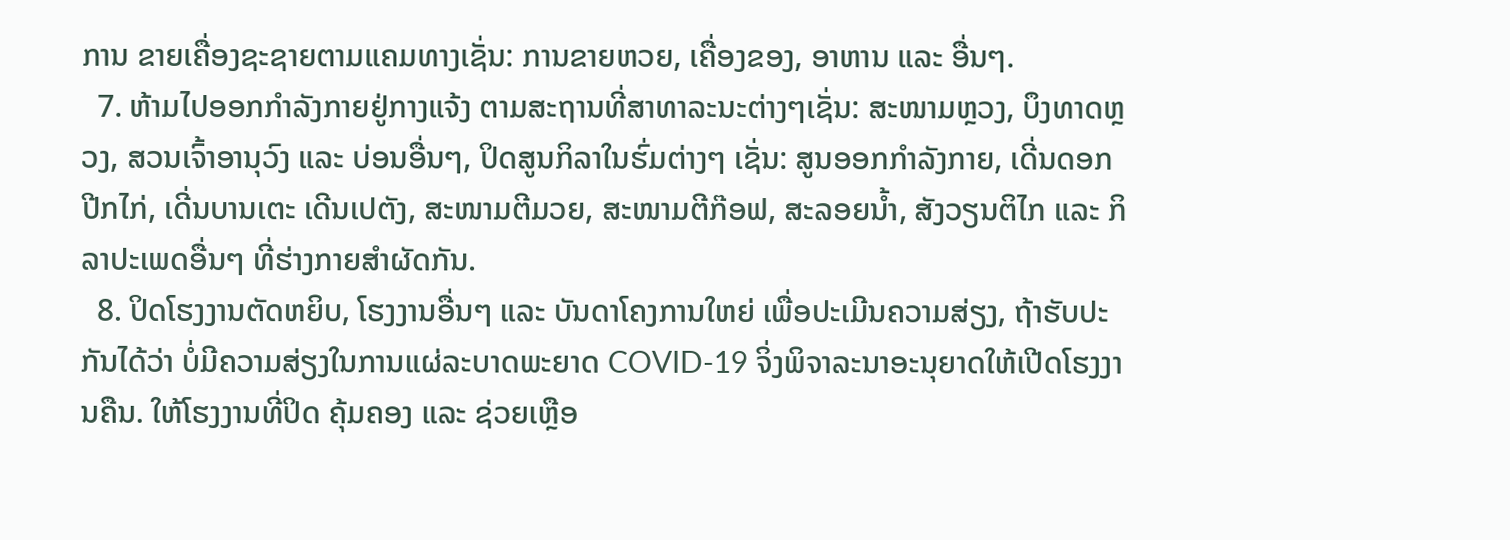ການ ຂາຍເຄື່ອງຊະຊາຍຕາມແຄມທາງເຊັ່ນ: ການຂາຍຫວຍ, ເຄື່ອງຂອງ, ອາຫານ ແລະ ອື່ນໆ.
  7. ຫ້າມໄປອອກກຳລັງກາຍຢູ່ກາງແຈ້ງ ຕາມສະຖານທີ່ສາທາລະນະຕ່າງໆເຊັ່ນ: ສະໜາມຫຼວງ, ບຶງທາດຫຼວງ, ສວນເຈົ້າອານຸວົງ ແລະ ບ່ອນອື່ນໆ, ປິດສູນກິລາໃນຮົ່ມຕ່າງໆ ເຊັ່ນ: ສູນອອກກຳລັງກາຍ, ເດີ່ນດອກປີກໄກ່, ເດີ່ນບານເຕະ ເດີນເປຕັງ, ສະໜາມຕີມວຍ, ສະໜາມຕີກ໊ອຟ, ສະລອຍນໍ້າ, ສັງວຽນຕິໄກ ແລະ ກິລາປະເພດອື່ນໆ ທີ່ຮ່າງກາຍສຳຜັດກັນ.
  8. ປິດໂຮງງານຕັດຫຍິບ, ໂຮງງານອື່ນໆ ແລະ ບັນດາໂຄງການໃຫຍ່ ເພື່ອປະເມີນຄວາມສ່ຽງ, ຖ້າຮັບປະກັນໄດ້ວ່າ ບໍ່ມີຄວາມສ່ຽງໃນການແຜ່ລະບາດພະຍາດ COVID-19 ຈິ່ງພິຈາລະນາອະນຸຍາດໃຫ້ເປີດໂຮງງານຄືນ. ໃຫ້ໂຮງງານທີ່ປິດ ຄຸ້ມຄອງ ແລະ ຊ່ວຍເຫຼືອ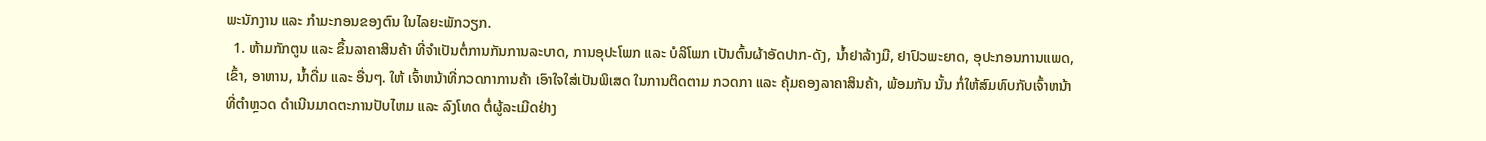ພະນັກງານ ແລະ ກຳມະກອນຂອງຕົນ ໃນໄລຍະພັກວຽກ.
  1. ຫ້າມກັກຕູນ ແລະ ຂຶ້ນລາຄາສິນຄ້າ ທີ່ຈຳເປັນຕໍ່ການກັນການລະບາດ, ການອຸປະໂພກ ແລະ ບໍລິໂພກ ເປັນຕົ້ນຜ້າອັດປາກ-ດັງ, ນໍ້າຢາລ້າງມື, ຢາປົວພະຍາດ, ອຸປະກອນການແພດ, ເຂົ້າ, ອາຫານ, ນໍ້າດື່ມ ແລະ ອື່ນໆ. ໃຫ້ ເຈົ້າຫນ້າທີ່ກວດກາການຄ້າ ເອົາໃຈໃສ່ເປັນພິເສດ ໃນການຕິດຕາມ ກວດກາ ແລະ ຄຸ້ມຄອງລາຄາສິນຄ້າ, ພ້ອມກັນ ນັ້ນ ກໍ່ໃຫ້ສົມທົບກັບເຈົ້າຫນ້າທີ່ຕຳຫຼວດ ດຳເນີນມາດຕະການປັບໄຫມ ແລະ ລົງໂທດ ຕໍ່ຜູ້ລະເມີດຢ່າງ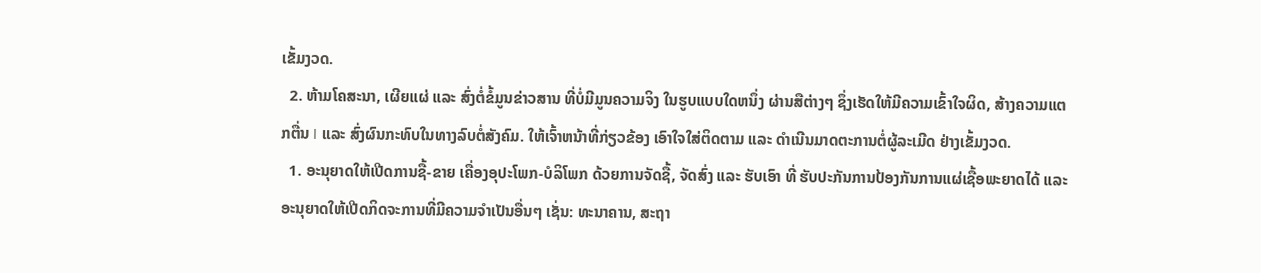ເຂັ້ມງວດ.
  2. ຫ້າມໂຄສະນາ, ເຜີຍແຜ່ ແລະ ສົ່ງຕໍ່ຂໍ້ມູນຂ່າວສານ ທີ່ບໍ່ມີມູນຄວາມຈິງ ໃນຮູບແບບໃດຫນຶ່ງ ຜ່ານສືຕ່າງໆ ຊຶ່ງເຮັດໃຫ້ມີຄວາມເຂົ້າໃຈຜິດ, ສ້າງຄວາມແຕກຕື່ນ I ແລະ ສົ່ງຜົນກະທົບໃນທາງລົບຕໍ່ສັງຄົມ. ໃຫ້ເຈົ້າຫນ້າທີ່ກ່ຽວຂ້ອງ ເອົາໃຈໃສ່ຕິດຕາມ ແລະ ດຳເນີນມາດຕະການຕໍ່ຜູ້ລະເມີດ ຢ່າງເຂັ້ມງວດ.
  1. ອະນຸຍາດໃຫ້ເປີດການຊື້-ຂາຍ ເຄື່ອງອຸປະໂພກ-ບໍລິໂພກ ດ້ວຍການຈັດຊື້, ຈັດສົ່ງ ແລະ ຮັບເອົາ ທີ່ ຮັບປະກັນການປ້ອງກັນການແຜ່ເຊື້ອພະຍາດໄດ້ ແລະ ອະນຸຍາດໃຫ້ເປີດກິດຈະການທີ່ມີຄວາມຈຳເປັນອື່ນໆ ເຊັ່ນ: ທະນາຄານ, ສະຖາ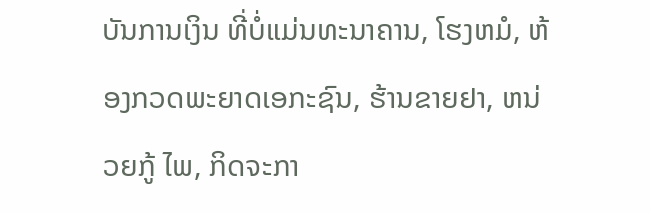ບັນການເງິນ ທີ່ບໍ່ແມ່ນທະນາຄານ, ໂຮງຫມໍ, ຫ້ອງກວດພະຍາດເອກະຊົນ, ຮ້ານຂາຍຢາ, ຫນ່ວຍກູ້ ໄພ, ກິດຈະກາ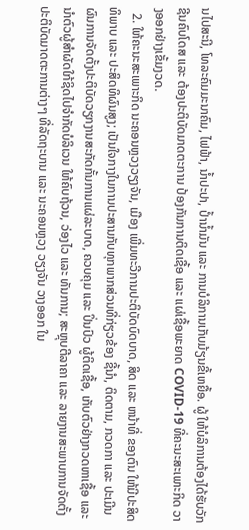ນໄປສະນີ, ໂທລະຄົມມະນາຄົມ, ໄຟຟ້າ, ນໍ້າປະປາ, ປໍ້ານໍ້າມັນ ແລະ ການບໍລິການເກັບມ້ຽນຂີ້ເຫຍື້ອ. ຜູ້ ໃຫ້ບໍລິການຕ້ອງໄດ້ຮັບວັກຊີນຄົບໂດສ ແລະ ຕ້ອງປະຕິບັດມາດຕະການ ປ້ອງກັນການຕິດເຊື້ອ ແລະ ແຜ່ເຊື້ອພະຍາດ COVID-19 ທີ່ຄະນະສະເພາະກິດ ວາງອອກຢ່າງເຂັ້ມງວດ.
  2. ໃຫ້ຄະນະສະເພາະກິດ ນະຄອນຫຼວງວຽງຈັນ, ເມືອງ ເພີ່ມທະວີການປະຕິບັດບົດບາດ, ສິດ ແລະ ຫນ້າທີ່ ຂອງຕົນ ໃຫ້ມີປະສິດທິພາບ ແລະ ປະສິດທິຜົນສູງ; ເປັນໃຈກາງໃນການປະສານກັບທຸກພາກສ່ວນທີ່ກ່ຽວຂ້ອງ ຊີ້ນຳ, ຕິດຕາມ, ກວດກາ ແລະ ປະເມີນຜົນການຈັດຕັ້ງປະຕິບັດວຽກງານສະກັດກັ້ນການແຜ່ລະບາດ, ຄວບຄຸມ ແລະ ປິ່ນປົວ ຜູ້ຕິດເຊື້ອ, ເກັບຕົວຢ່າງກວດຫາເຊື້ອ ແລະ ນໍາຕົວຜູ້ສຳຜັດໃກ້ຊິດໄປຈຳກັດບໍລິເວນ ໃຫ້ຄົບຖ້ວນ, ວ່ອງໄວ ແລະ ທັນການ; ສະຫຼຸບຕີລາຄາ ແລະ ລາຍງານສະພາບການຈັດຕັ້ງປະຕິບັດມາດຕະການຕ່າງໆ ທີ່ລັດຖະບານ ແລະ ນະຄອນຫຼວງ ວຽງຈັນ ວາງອອກ ໃນ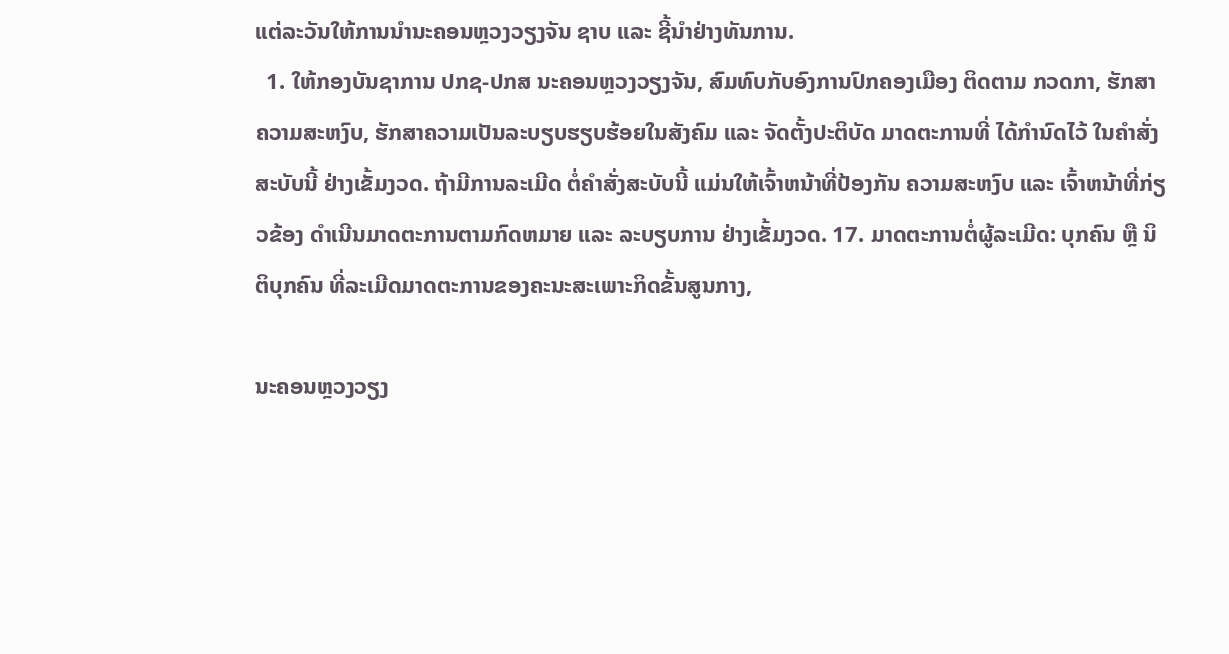ແຕ່ລະວັນໃຫ້ການນຳນະຄອນຫຼວງວຽງຈັນ ຊາບ ແລະ ຊີ້ນຳຢ່າງທັນການ.
  1. ໃຫ້ກອງບັນຊາການ ປກຊ-ປກສ ນະຄອນຫຼວງວຽງຈັນ, ສົມທົບກັບອົງການປົກຄອງເມືອງ ຕິດຕາມ ກວດກາ, ຮັກສາຄວາມສະຫງົບ, ຮັກສາຄວາມເປັນລະບຽບຮຽບຮ້ອຍໃນສັງຄົມ ແລະ ຈັດຕັ້ງປະຕິບັດ ມາດຕະການທີ່ ໄດ້ກຳນົດໄວ້ ໃນຄຳສັ່ງສະບັບນີ້ ຢ່າງເຂັ້ມງວດ. ຖ້າມີການລະເມີດ ຕໍ່ຄໍາສັ່ງສະບັບນີ້ ແມ່ນໃຫ້ເຈົ້າຫນ້າທີ່ປ້ອງກັນ ຄວາມສະຫງົບ ແລະ ເຈົ້າຫນ້າທີ່ກ່ຽວຂ້ອງ ດຳເນີນມາດຕະການຕາມກົດຫມາຍ ແລະ ລະບຽບການ ຢ່າງເຂັ້ມງວດ. 17. ມາດຕະການຕໍ່ຜູ້ລະເມີດ: ບຸກຄົນ ຫຼື ນິຕິບຸກຄົນ ທີ່ລະເມີດມາດຕະການຂອງຄະນະສະເພາະກິດຂັ້ນສູນກາງ,

ນະຄອນຫຼວງວຽງ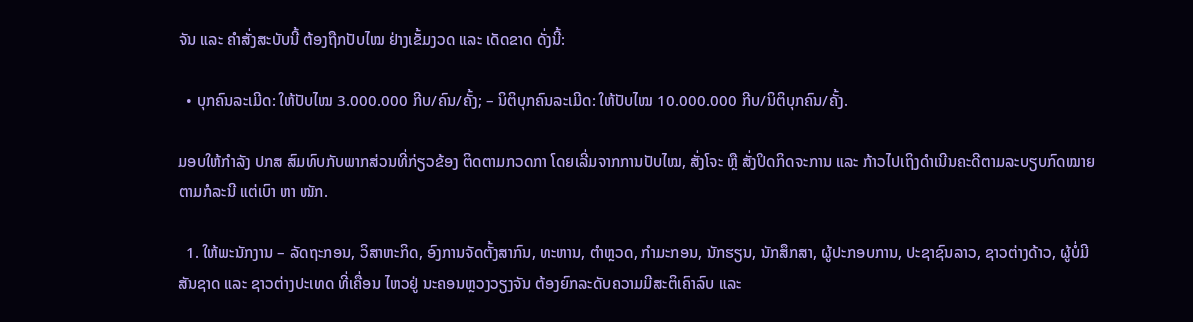ຈັນ ແລະ ຄໍາສັ່ງສະບັບນີ້ ຕ້ອງຖືກປັບໄໝ ຢ່າງເຂັ້ມງວດ ແລະ ເດັດຂາດ ດັ່ງນີ້:

  • ບຸກຄົນລະເມີດ: ໃຫ້ປັບໄໝ 3.000.000 ກີບ/ຄົນ/ຄັ້ງ; – ນິຕິບຸກຄົນລະເມີດ: ໃຫ້ປັບໄໝ 10.000.000 ກີບ/ນິຕິບຸກຄົນ/ຄັ້ງ.

ມອບໃຫ້ກຳລັງ ປກສ ສົມທົບກັບພາກສ່ວນທີ່ກ່ຽວຂ້ອງ ຕິດຕາມກວດກາ ໂດຍເລີ່ມຈາກການປັບໄໝ, ສັ່ງໂຈະ ຫຼື ສັ່ງປິດກິດຈະການ ແລະ ກ້າວໄປເຖິງດຳເນີນຄະດີຕາມລະບຽບກົດໝາຍ ຕາມກໍລະນີ ແຕ່ເບົາ ຫາ ໜັກ.

  1. ໃຫ້ພະນັກງານ – ລັດຖະກອນ, ວິສາຫະກິດ, ອົງການຈັດຕັ້ງສາກົນ, ທະຫານ, ຕຳຫຼວດ, ກຳມະກອນ, ນັກຮຽນ, ນັກສຶກສາ, ຜູ້ປະກອບການ, ປະຊາຊົນລາວ, ຊາວຕ່າງດ້າວ, ຜູ້ບໍ່ມີສັນຊາດ ແລະ ຊາວຕ່າງປະເທດ ທີ່ເຄື່ອນ ໄຫວຢູ່ ນະຄອນຫຼວງວຽງຈັນ ຕ້ອງຍົກລະດັບຄວາມມີສະຕິເຄົາລົບ ແລະ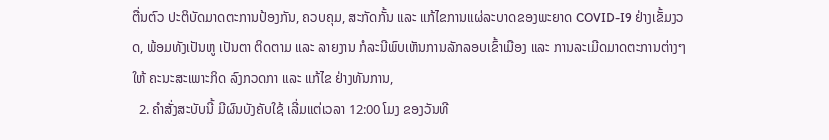ຕື່ນຕົວ ປະຕິບັດມາດຕະການປ້ອງກັນ, ຄວບຄຸມ, ສະກັດກັ້ນ ແລະ ແກ້ໄຂການແຜ່ລະບາດຂອງພະຍາດ COVID-I9 ຢ່າງເຂັ້ມງວດ, ພ້ອມທັງເປັນຫູ ເປັນຕາ ຕິດຕາມ ແລະ ລາຍງານ ກໍລະນີພົບເຫັນການລັກລອບເຂົ້າເມືອງ ແລະ ການລະເມີດມາດຕະການຕ່າງໆ ໃຫ້ ຄະນະສະເພາະກິດ ລົງກວດກາ ແລະ ແກ້ໄຂ ຢ່າງທັນການ,
  2. ຄໍາສັ່ງສະບັບນີ້ ມີຜົນບັງຄັບໃຊ້ ເລີ່ມແຕ່ເວລາ 12:00 ໂມງ ຂອງວັນທີ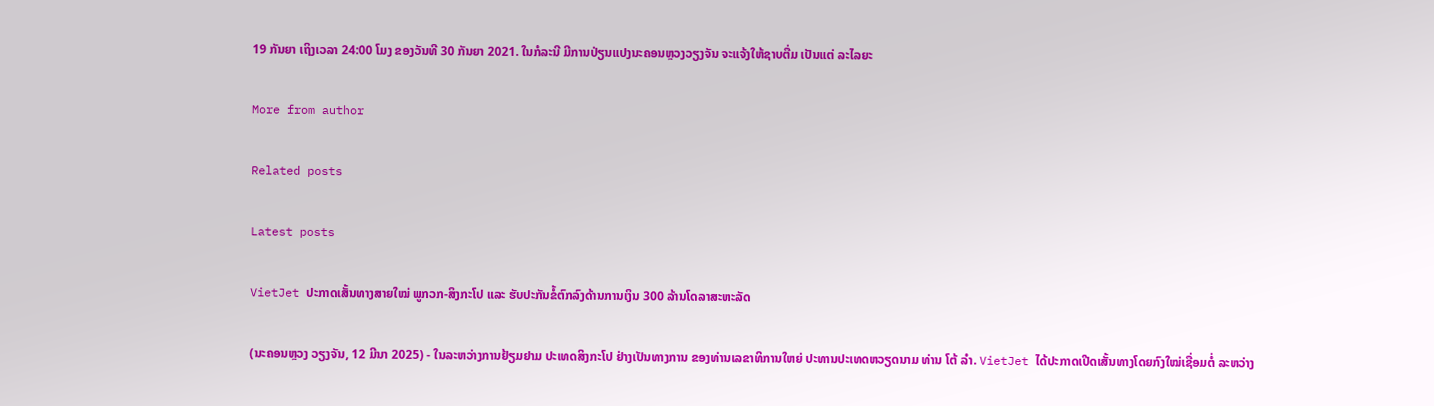19 ກັນຍາ ເຖິງເວລາ 24:00 ໂມງ ຂອງວັນທີ 30 ກັນຍາ 2021. ໃນກໍລະນີ ມີການປ່ຽນແປງນະຄອນຫຼວງວຽງຈັນ ຈະແຈ້ງໃຫ້ຊາບຕື່ມ ເປັນແຕ່ ລະໄລຍະ

More from author

Related posts

Latest posts

VietJet ປະກາດເສັ້ນທາງສາຍໃໝ່ ພູກວກ-ສິງກະໂປ ແລະ ຮັບປະກັນຂໍ້ຕົກລົງດ້ານການເງິນ 300 ລ້ານໂດລາສະຫະລັດ

(ນະຄອນຫຼວງ ວຽງຈັນ, 12 ມີນາ 2025) - ໃນລະຫວ່າງການຢ້ຽມຢາມ ປະເທດສິງກະໂປ ຢ່າງເປັນທາງການ ຂອງທ່ານເລຂາທິການໃຫຍ່ ປະທານປະເທດຫວຽດນາມ ທ່ານ ໂຕ້ ລຳ. VietJet ໄດ້ປະກາດເປີດເສັ້ນທາງໂດຍກົງໃໝ່ເຊື່ອມຕໍ່ ລະຫວ່າງ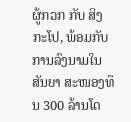ຜູ້ກວກ ກັບ ສິງກະໂປ, ພ້ອມກັບການລົງນາມໃນສັນຍາ ສະໜອງທຶນ 300 ລ້ານໂດ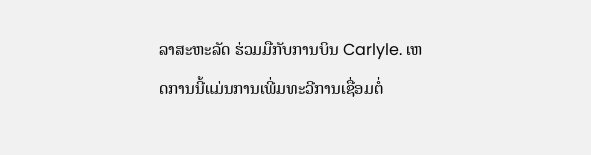ລາສະຫະລັດ ຮ່ວມມືກັບການບິນ Carlyle. ເຫດການນີ້ແມ່ນການເພີ່ມທະວີການເຊື່ອມຕໍ່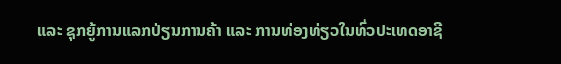ແລະ ຊຸກຍູ້ການແລກປ່ຽນການຄ້າ ແລະ ການທ່ອງທ່ຽວໃນທົ່ວປະເທດອາຊີ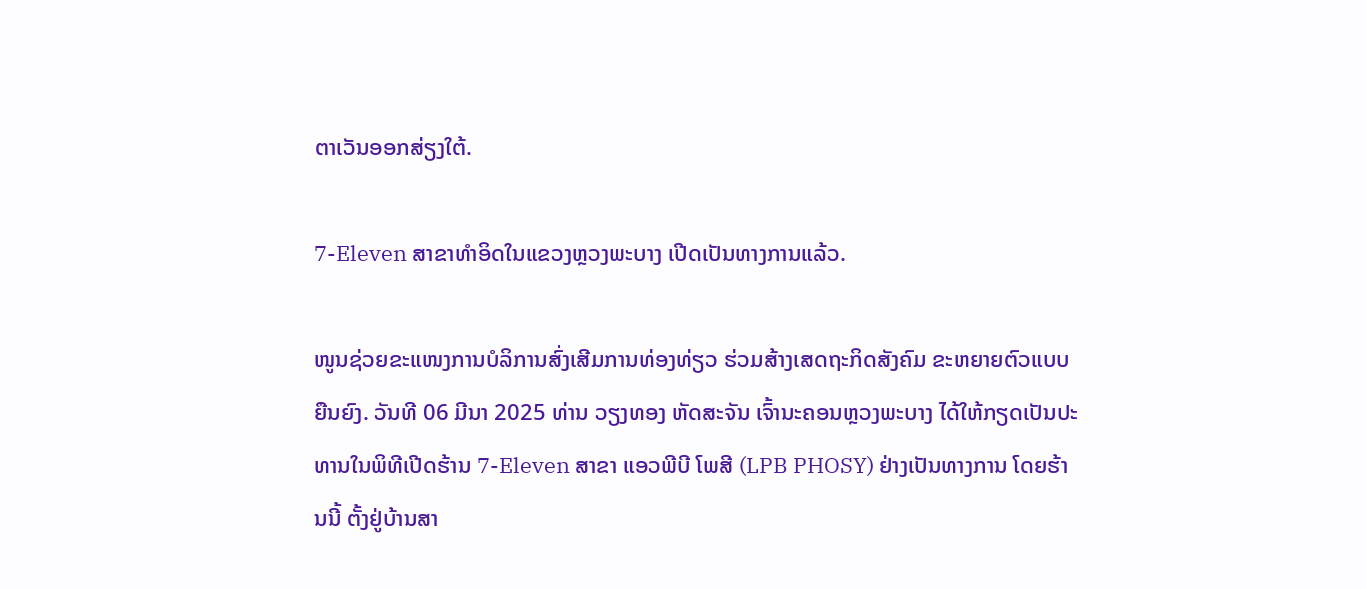ຕາເວັນອອກສ່ຽງໃຕ້.

7-Eleven ສາຂາທຳອິດໃນແຂວງຫຼວງພະບາງ ເປີດເປັນທາງການແລ້ວ.

ໜູນຊ່ວຍຂະແໜງການບໍລິການສົ່ງເສີມການທ່ອງທ່ຽວ ຮ່ວມສ້າງເສດຖະກິດສັງຄົມ ຂະຫຍາຍຕົວແບບຍືນຍົງ. ວັນທີ 06 ມີນາ 2025 ທ່ານ ວຽງທອງ ຫັດສະຈັນ ເຈົ້ານະຄອນຫຼວງພະບາງ ໄດ້ໃຫ້ກຽດເປັນປະທານໃນພິທີເປີດຮ້ານ 7-Eleven ສາຂາ ແອວພີບີ ໂພສີ (LPB PHOSY) ຢ່າງເປັນທາງການ ໂດຍຮ້ານນີ້ ຕັ້ງຢູ່ບ້ານສາ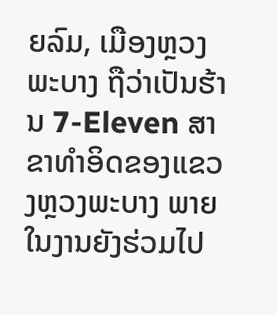ຍລົມ, ເມືອງຫຼວງພະບາງ ຖືວ່າເປັນຮ້ານ 7-Eleven ສາຂາທຳອິດຂອງແຂວງຫຼວງພະບາງ ພາຍໃນງານຍັງຮ່ວມໄປ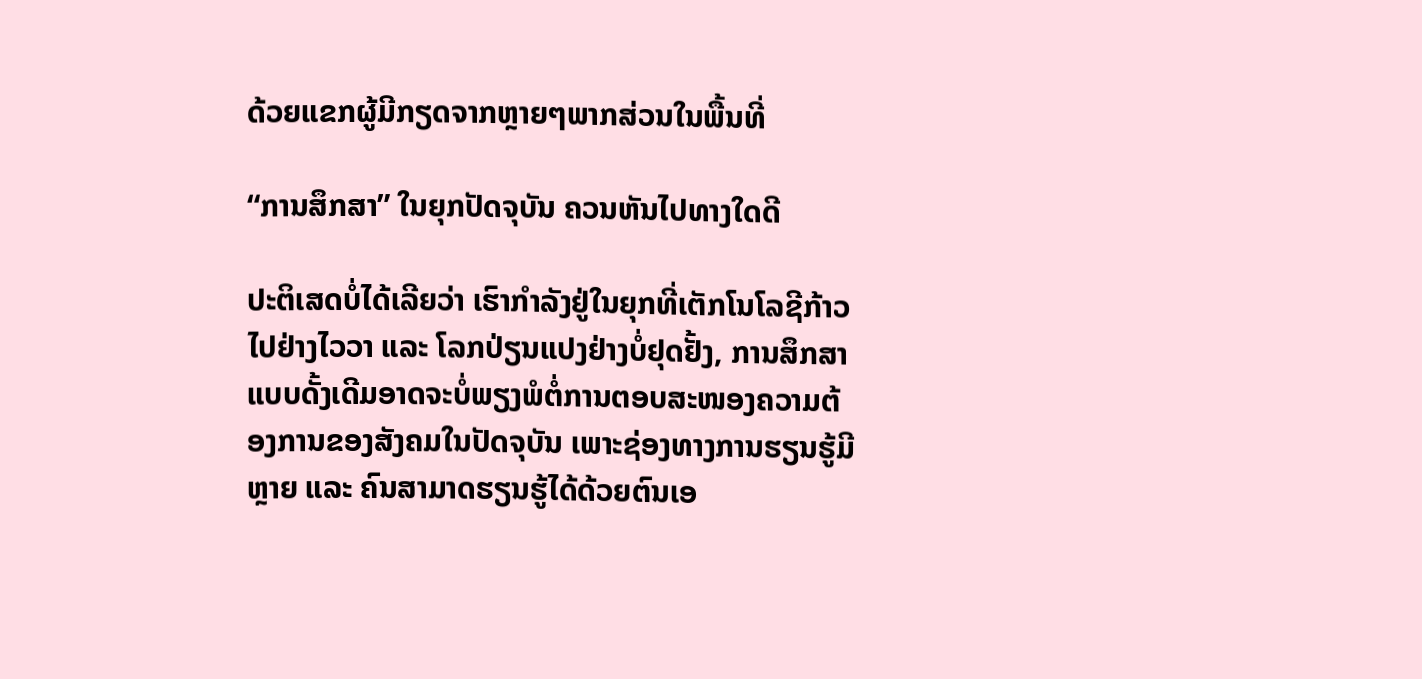ດ້ວຍແຂກຜູ້ມີກຽດຈາກຫຼາຍໆພາກສ່ວນໃນພື້ນທີ່

“ການສຶກສາ” ໃນຍຸກປັດຈຸບັນ ຄວນຫັນໄປທາງໃດດີ

ປະຕິເສດບໍ່ໄດ້ເລີຍວ່າ ເຮົາກຳລັງຢູ່ໃນຍຸກທີ່ເຕັກໂນໂລຊີກ້າວໄປຢ່າງໄວວາ ແລະ ໂລກປ່ຽນແປງຢ່າງບໍ່ຢຸດຢັ້ງ, ການສຶກສາແບບດັ້ງເດີມອາດຈະບໍ່ພຽງພໍຕໍ່ການຕອບສະໜອງຄວາມຕ້ອງການຂອງສັງຄມໃນປັດຈຸບັນ ເພາະຊ່ອງທາງການຮຽນຮູ້ມີຫຼາຍ ແລະ ຄົນສາມາດຮຽນຮູ້ໄດ້ດ້ວຍຕົນເອ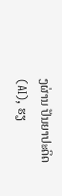ງຜ່ານ ປັນຍາປະດິດ (AI), ຮຽ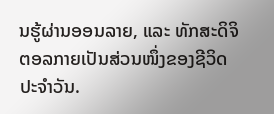ນຮູ້ຜ່ານອອນລາຍ, ແລະ ທັກສະດິຈິຕອລກາຍເປັນສ່ວນໜຶ່ງຂອງຊີວິດປະຈໍາວັນ.